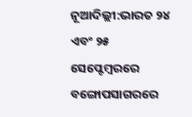ନୂଆଦିଲ୍ଲୀ:ଭାରତ ୨୪ ଏବଂ ୨୫ ସେପ୍ଟେମ୍ବରରେ ବଙ୍ଗୋପସାଗରରେ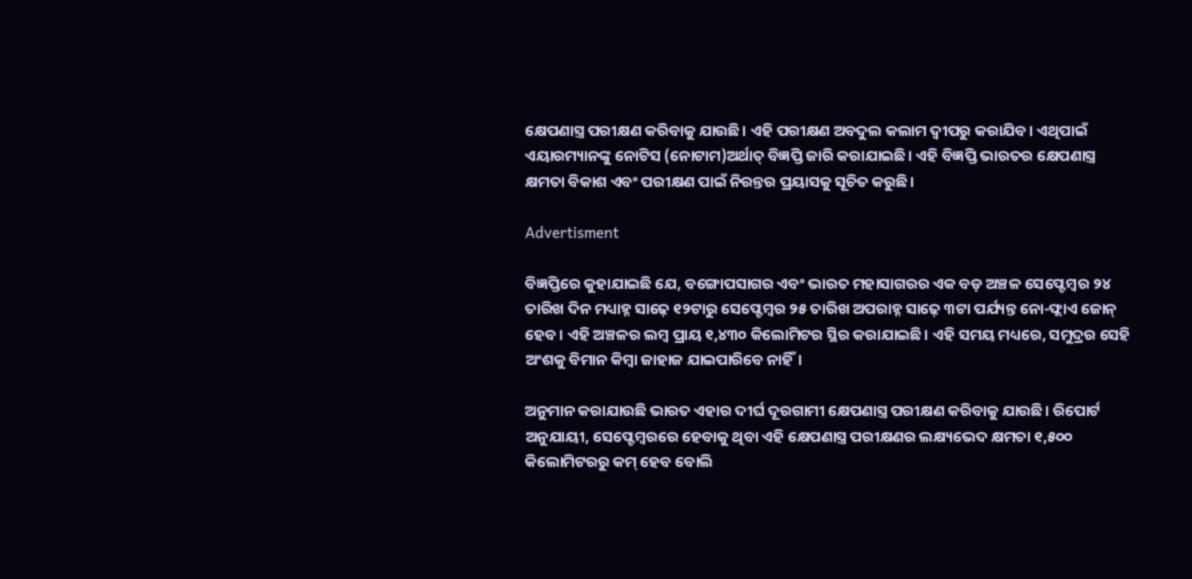କ୍ଷେପଣାସ୍ତ୍ର ପରୀକ୍ଷଣ କରିବାକୁ ଯାଉଛି। ଏହି ପରୀକ୍ଷଣ ଅବଦୁଲ କଲାମ ଦ୍ୱୀପରୁ କରାଯିବ। ଏଥିପାଇଁ ଏୟାରମ୍ୟାନଙ୍କୁ ନୋଟିସ (ନୋଟାମ)ଅର୍ଥାତ୍ ବିଜ୍ଞପ୍ତି ଜାରି କରାଯାଇଛି। ଏହି ବିଜ୍ଞପ୍ତି ଭାରତର କ୍ଷେପଣାସ୍ତ୍ର କ୍ଷମତା ବିକାଶ ଏବଂ ପରୀକ୍ଷଣ ପାଇଁ ନିରନ୍ତର ପ୍ରୟାସକୁ ସୂଚିତ କରୁଛି।

Advertisment

ବିଜ୍ଞପ୍ତିରେ କୁହାଯାଇଛି ଯେ, ବଙ୍ଗୋପସାଗର ଏବଂ ଭାରତ ମହାସାଗରର ଏକ ବଡ଼ ଅଞ୍ଚଳ ସେପ୍ଟେମ୍ବର ୨୪ ତାରିଖ ଦିନ ମଧ୍ୟାହ୍ନ ସାଢ଼େ ୧୨ଟାରୁ ସେପ୍ଟେମ୍ବର ୨୫ ତାରିଖ ଅପରାହ୍ନ ସାଢ଼େ ୩ଟା ପର୍ଯ୍ୟନ୍ତ ନୋ-ଫ୍ଲାଏ ଜୋନ୍ ହେବ। ଏହି ଅଞ୍ଚଳର ଲମ୍ବ ପ୍ରାୟ ୧,୪୩୦ କିଲୋମିଟର ସ୍ଥିର କରାଯାଇଛି। ଏହି ସମୟ ମଧ୍ୟରେ, ସମୁଦ୍ରର ସେହି ଅଂଶକୁ ବିମାନ କିମ୍ବା ଜାହାଜ ଯାଇପାରିବେ ନାହିଁ।

ଅନୁମାନ କରାଯାଉଛି ଭାରତ ଏହାର ଦୀର୍ଘ ଦୂରଗାମୀ କ୍ଷେପଣାସ୍ତ୍ର ପରୀକ୍ଷଣ କରିବାକୁ ଯାଉଛି। ରିପୋର୍ଟ ଅନୁଯାୟୀ, ସେପ୍ଟେମ୍ବରରେ ହେବାକୁ ଥିବା ଏହି କ୍ଷେପଣାସ୍ତ୍ର ପରୀକ୍ଷଣର ଲକ୍ଷ୍ୟଭେଦ କ୍ଷମତା ୧,୫୦୦ କିଲୋମିଟରରୁ କମ୍ ହେବ ବୋଲି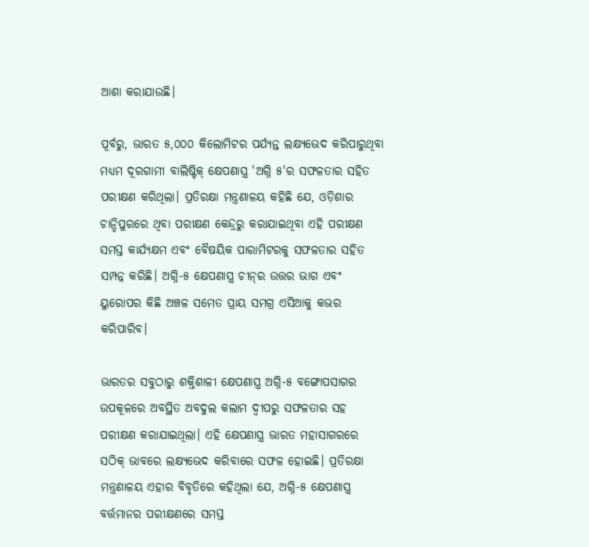ଆଶା କରାଯାଉଛି।

ପୂର୍ବରୁ, ଭାରତ ୫,୦୦୦ କିଲୋମିଟର ପର୍ଯ୍ୟନ୍ତ ଲକ୍ଷ୍ୟଭେଦ କରିପାରୁଥିବା ମଧ୍ୟମ ଦୂରଗାମୀ ବାଲିଷ୍ଟିକ୍ କ୍ଷେପଣାସ୍ତ୍ର 'ଅଗ୍ନି ୫'ର ସଫଳତାର ସହିତ ପରୀକ୍ଷଣ କରିଥିଲା। ପ୍ରତିରକ୍ଷା ମନ୍ତ୍ରଣାଳୟ କହିଛି ଯେ, ଓଡ଼ିଶାର ଚାନ୍ଦିପୁରରେ ଥିବା ପରୀକ୍ଷଣ କେନ୍ଦ୍ରରୁ କରାଯାଇଥିବା ଏହି ପରୀକ୍ଷଣ ସମସ୍ତ କାର୍ଯ୍ୟକ୍ଷମ ଏବଂ ବୈଷୟିକ ପାରାମିଟରକୁ ସଫଳତାର ସହିତ ସମ୍ପନ୍ନ କରିଛି। ଅଗ୍ନି-୫ କ୍ଷେପଣାସ୍ତ୍ର ଚୀନ୍‌ର ଉତ୍ତର ଭାଗ ଏବଂ ୟୁରୋପର କିଛି ଅଞ୍ଚଳ ସମେତ ପ୍ରାୟ ସମଗ୍ର ଏସିଆକୁ କଭର କରିପାରିବ।

ଭାରତର ସବୁଠାରୁ ଶକ୍ତିଶାଳୀ କ୍ଷେପଣାସ୍ତ୍ର ଅଗ୍ନି-୫ ବଙ୍ଗୋପସାଗର ଉପକୂଳରେ ଅବସ୍ଥିତ ଅବଦୁଲ କଲାମ ଦ୍ୱୀପରୁ ସଫଳତାର ସହ ପରୀକ୍ଷଣ କରାଯାଇଥିଲା। ଏହି କ୍ଷେପଣାସ୍ତ୍ର ଭାରତ ମହାସାଗରରେ ସଠିକ୍ ଭାବରେ ଲକ୍ଷ୍ୟଭେଦ କରିବାରେ ସଫଳ ହୋଇଛି। ପ୍ରତିରକ୍ଷା ମନ୍ତ୍ରଣାଳୟ ଏହାର ବିବୃତିରେ କହିଥିଲା ଯେ, ଅଗ୍ନି-୫ କ୍ଷେପଣାସ୍ତ୍ର ବର୍ତ୍ତମାନର ପରୀକ୍ଷଣରେ ସମସ୍ତ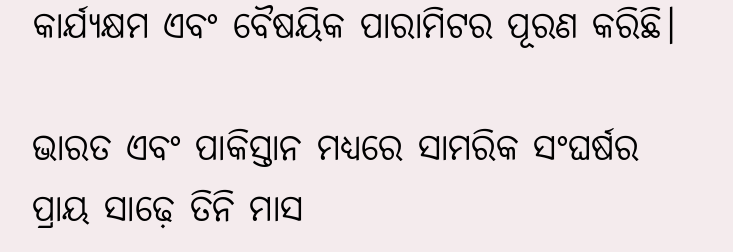କାର୍ଯ୍ୟକ୍ଷମ ଏବଂ ବୈଷୟିକ ପାରାମିଟର ପୂରଣ କରିଛି।

ଭାରତ ଏବଂ ପାକିସ୍ତାନ ମଧ୍ୟରେ ସାମରିକ ସଂଘର୍ଷର ପ୍ରାୟ ସାଢ଼େ ତିନି ମାସ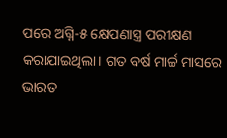ପରେ ଅଗ୍ନି-୫ କ୍ଷେପଣାସ୍ତ୍ର ପରୀକ୍ଷଣ କରାଯାଇଥିଲା। ଗତ ବର୍ଷ ମାର୍ଚ୍ଚ ମାସରେ ଭାରତ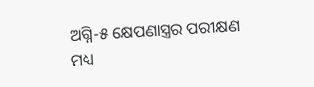ଅଗ୍ନି-୫ କ୍ଷେପଣାସ୍ତ୍ରର ପରୀକ୍ଷଣ ମଧ୍ୟ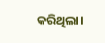କରିଥିଲା।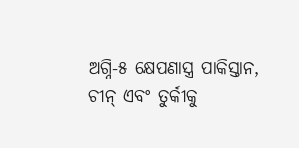ଅଗ୍ନି-୫ କ୍ଷେପଣାସ୍ତ୍ର ପାକିସ୍ତାନ, ଚୀନ୍ ଏବଂ ତୁର୍କୀକୁ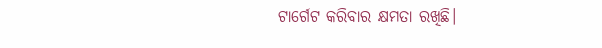ଟାର୍ଗେଟ କରିବାର କ୍ଷମତା ରଖିଛି।